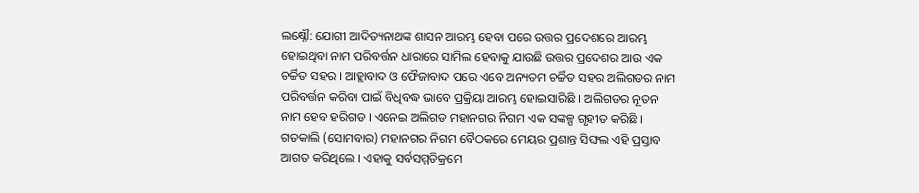ଲକ୍ଷ୍ନୌ: ଯୋଗୀ ଆଦିତ୍ୟନାଥଙ୍କ ଶାସନ ଆରମ୍ଭ ହେବା ପରେ ଉତ୍ତର ପ୍ରଦେଶରେ ଆରମ୍ଭ ହୋଇଥିବା ନାମ ପରିବର୍ତ୍ତନ ଧାରାରେ ସାମିଲ ହେବାକୁ ଯାଉଛି ଉତ୍ତର ପ୍ରଦେଶର ଆଉ ଏକ ଚର୍ଚ୍ଚିତ ସହର । ଆହ୍ଲାବାଦ ଓ ଫୈଜାବାଦ ପରେ ଏବେ ଅନ୍ୟତମ ଚର୍ଚ୍ଚିତ ସହର ଅଲିଗଡର ନାମ ପରିବର୍ତ୍ତନ କରିବା ପାଇଁ ବିଧିବଦ୍ଧ ଭାବେ ପ୍ରକ୍ରିୟା ଆରମ୍ଭ ହୋଇସାରିଛି । ଅଲିଗଡର ନୂତନ ନାମ ହେବ ହରିଗଡ । ଏନେଇ ଅଲିଗଡ ମହାନଗର ନିଗମ ଏକ ସଙ୍କଳ୍ପ ଗୃହୀତ କରିଛି । ଗତକାଲି (ସୋମବାର) ମହାନଗର ନିଗମ ବୈଠକରେ ମେୟର ପ୍ରଶାନ୍ତ ସିଙ୍ଘଲ ଏହି ପ୍ରସ୍ତାବ ଆଗତ କରିଥିଲେ । ଏହାକୁ ସର୍ବସମ୍ମତିକ୍ରମେ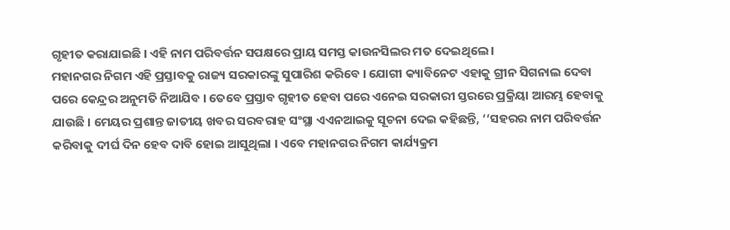ଗୃହୀତ କରାଯାଇଛି । ଏହି ନାମ ପରିବର୍ତ୍ତନ ସପକ୍ଷରେ ପ୍ରାୟ ସମସ୍ତ କାଉନସିଲର ମତ ଦେଇଥିଲେ ।
ମହାନଗର ନିଗମ ଏହି ପ୍ରସ୍ତାବକୁ ରାଜ୍ୟ ସରକାରଙ୍କୁ ସୁପାରିଶ କରିବେ । ଯୋଗୀ କ୍ୟାବିନେଟ ଏହାକୁ ଗ୍ରୀନ ସିଗନାଲ ଦେବା ପରେ କେନ୍ଦ୍ରର ଅନୁମତି ନିଆଯିବ । ତେବେ ପ୍ରସ୍ତାବ ଗୃହୀତ ହେବା ପରେ ଏନେଇ ସରକାରୀ ସ୍ତରରେ ପ୍ରକ୍ରିୟା ଆରମ୍ଭ ହେବାକୁ ଯାଉଛି । ମେୟର ପ୍ରଶାନ୍ତ ଜାତୀୟ ଖବର ସରବରାହ ସଂସ୍ଥା ଏଏନଆଇକୁ ସୂଚନା ଦେଇ କହିଛନ୍ତି, ‘‘ସହରର ନାମ ପରିବର୍ତ୍ତନ କରିବାକୁ ଦୀର୍ଘ ଦିନ ହେବ ଦାବି ହୋଇ ଆସୁଥିଲା । ଏବେ ମହାନଗର ନିଗମ କାର୍ଯ୍ୟକ୍ରମ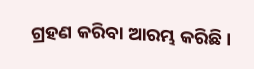ଗ୍ରହଣ କରିବା ଆରମ୍ଭ କରିଛି ।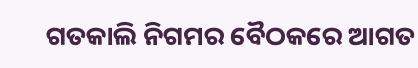ଗତକାଲି ନିଗମର ବୈଠକରେ ଆଗତ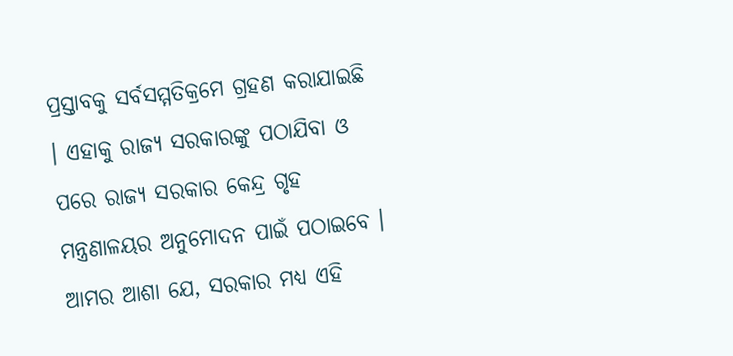ପ୍ରସ୍ତାବକୁ ସର୍ବସମ୍ମତିକ୍ରମେ ଗ୍ରହଣ କରାଯାଇଛି । ଏହାକୁ ରାଜ୍ୟ ସରକାରଙ୍କୁ ପଠାଯିବା ଓ ପରେ ରାଜ୍ୟ ସରକାର କେନ୍ଦ୍ର ଗୃହ ମନ୍ତ୍ରଣାଳୟର ଅନୁମୋଦନ ପାଇଁ ପଠାଇବେ । ଆମର ଆଶା ଯେ, ସରକାର ମଧ୍ୟ ଏହି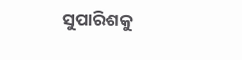ସୁପାରିଶକୁ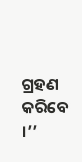ଗ୍ରହଣ କରିବେ ।’’